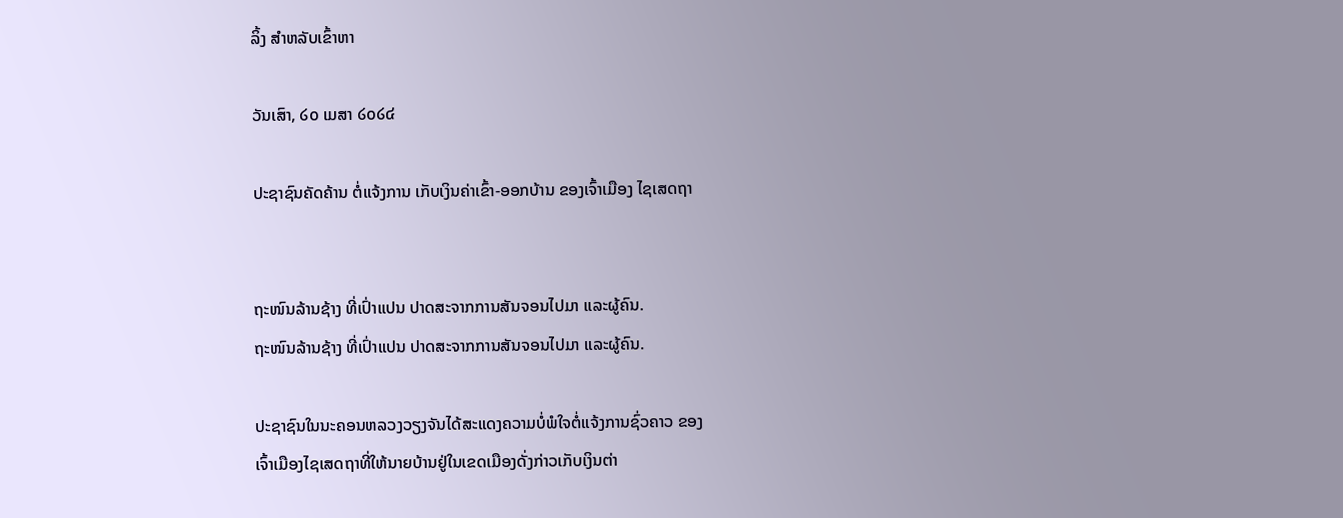ລິ້ງ ສຳຫລັບເຂົ້າຫາ

ວັນເສົາ, ໒໐ ເມສາ ໒໐໒໔

ປະຊາຊົນຄັດຄ້ານ ຕໍ່ແຈ້ງການ ເກັບເງິນຄ່າເຂົ້າ-ອອກບ້ານ ຂອງເຈົ້າເມືອງ ໄຊເສດຖາ


ຖະໜົນລ້ານຊ້າງ ທີ່ເປົ່າແປນ ປາດສະຈາກການສັນຈອນໄປມາ ແລະຜູ້ຄົນ.
ຖະໜົນລ້ານຊ້າງ ທີ່ເປົ່າແປນ ປາດສະຈາກການສັນຈອນໄປມາ ແລະຜູ້ຄົນ.

ປະຊາຊົນໃນນະຄອນຫລວງວຽງຈັນໄດ້ສະແດງຄວາມບໍ່ພໍໃຈຕໍ່ແຈ້ງການຊົ່ວຄາວ ຂອງ
ເຈົ້າເມືອງໄຊເສດຖາທີ່ໃຫ້ນາຍບ້ານຢູ່ໃນເຂດເມືອງດັ່ງກ່າວເກັບເງິນຕ່າ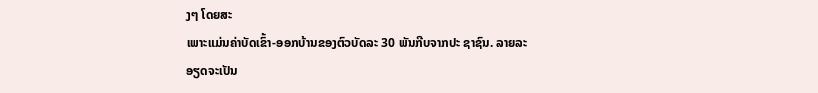ງໆ ໂດຍສະ
ເພາະແມ່ນຄ່າບັດເຂົ້າ-ອອກບ້ານຂອງຕົວບັດລະ 30 ພັນກີບຈາກປະ ຊາຊົນ. ລາຍລະ
ອຽດຈະເປັນ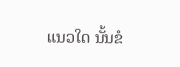ແນວໃດ ນັ້ນຂໍ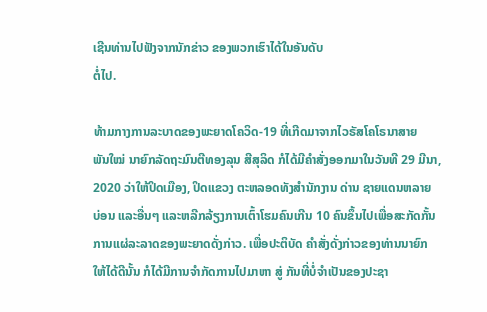ເຊີນທ່ານໄປຟັງຈາກນັກຂ່າວ ຂອງພວກເຮົາໄດ້ໃນອັນດັບ
ຕໍ່ໄປ.

ທ້າມກາງການລະບາດຂອງພະຍາດໂຄວິດ-19 ທີ່ເກີດມາຈາກໄວຣັສໂຄໂຣນາສາຍ
ພັນໃໝ່ ນາຍົກລັດຖະມົນຕີທອງລຸນ ສີສຸລິດ ກໍໄດ້ມີຄໍາສັ່ງອອກມາໃນວັນທີ 29 ມີນາ,
2020 ວ່າໃຫ້ປິດເມືອງ, ປິດແຂວງ ຕະຫລອດທັງສໍານັກງານ ດ່ານ ຊາຍແດນຫລາຍ
ບ່ອນ ແລະອື່ນໆ ແລະຫລີກລ້ຽງການເຕົ້າໂຮມຄົນເກີນ 10 ຄົນຂຶ້ນໄປເພື່ອສະກັດກັ້ນ
ການແຜ່ລະລາດຂອງພະຍາດດັ່ງກ່າວ. ເພື່ອປະຕິບັດ ຄໍາສັ່ງດັ່ງກ່າວຂອງທ່ານນາຍົກ
ໃຫ້ໄດ້ດີນັ້ນ ກໍໄດ້ມີການຈໍາກັດການໄປມາຫາ ສູ່ ກັນທີ່ບໍ່ຈໍາເປັນຂອງປະຊາ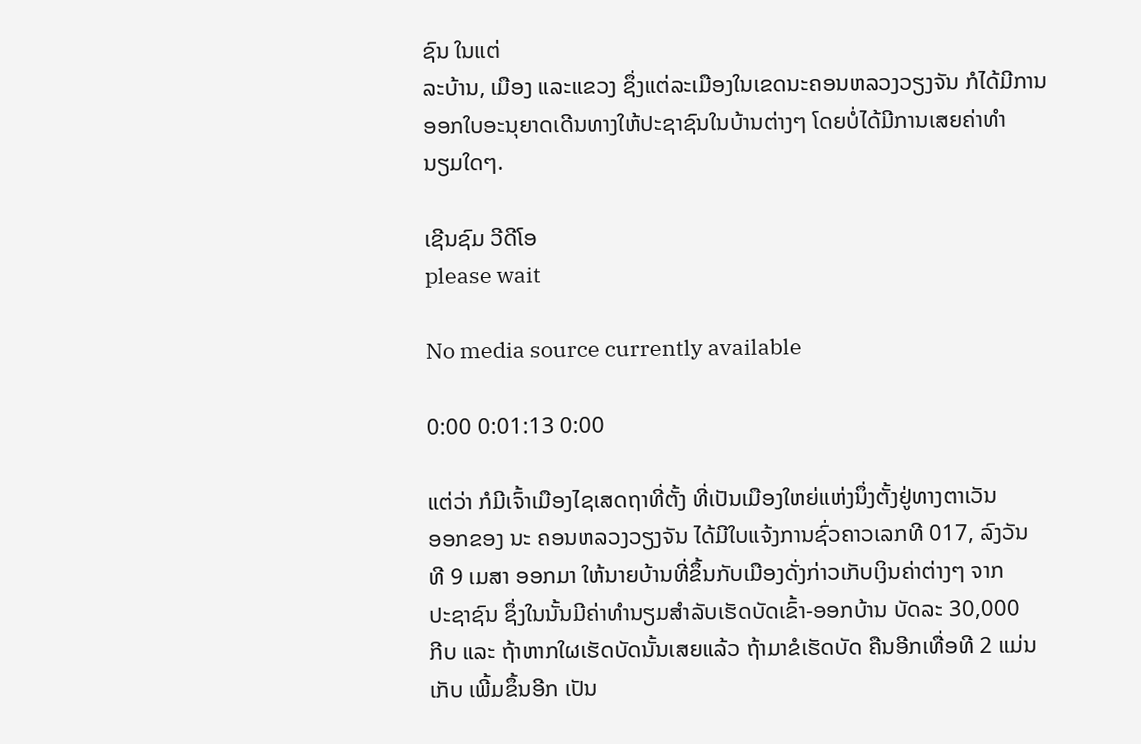ຊົນ ໃນແຕ່
ລະບ້ານ, ເມືອງ ແລະແຂວງ ຊຶ່ງແຕ່ລະເມືອງໃນເຂດນະຄອນຫລວງວຽງຈັນ ກໍໄດ້ມີການ
ອອກໃບອະນຸຍາດເດີນທາງໃຫ້ປະຊາຊົນໃນບ້ານຕ່າງໆ ໂດຍບໍ່ໄດ້ມີການເສຍຄ່າທໍາ
ນຽມໃດໆ.

ເຊີນຊົມ ວີດີໂອ
please wait

No media source currently available

0:00 0:01:13 0:00

ແຕ່ວ່າ ກໍມີເຈົ້າເມືອງໄຊເສດຖາທີ່ຕັ້ງ ທີ່ເປັນເມືອງໃຫຍ່ແຫ່ງນຶ່ງຕັ້ງຢູ່ທາງຕາເວັນ
ອອກຂອງ ນະ ຄອນຫລວງວຽງຈັນ ໄດ້ມີໃບແຈ້ງການຊົ່ວຄາວເລກທີ 017, ລົງວັນ
ທີ 9 ເມສາ ອອກມາ ໃຫ້ນາຍບ້ານທີ່ຂຶ້ນກັບເມືອງດັ່ງກ່າວເກັບເງິນຄ່າຕ່າງໆ ຈາກ
ປະຊາຊົນ ຊຶ່ງໃນນັ້ນມີຄ່າທໍານຽມສໍາລັບເຮັດບັດເຂົ້າ-ອອກບ້ານ ບັດລະ 30,000
ກີບ ແລະ ຖ້າຫາກໃຜເຮັດບັດນັ້ນເສຍແລ້ວ ຖ້າມາຂໍເຮັດບັດ ຄືນອີກເທື່ອທີ 2 ແມ່ນ
ເກັບ ເພີ້ມຂຶ້ນອີກ ເປັນ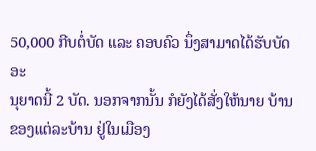50,000 ກີບຕໍ່ບັດ ແລະ ຄອບຄົວ ນຶ່ງສາມາດໄດ້ຮັບບັດອະ
ນຸຍາດນີ້ 2 ບັດ. ນອກຈາກນັ້ນ ກໍຍັງໄດ້ສັ່ງໃຫ້ນາຍ ບ້ານຂອງແຕ່ລະບ້ານ ຢູ່ໃນເມືອງ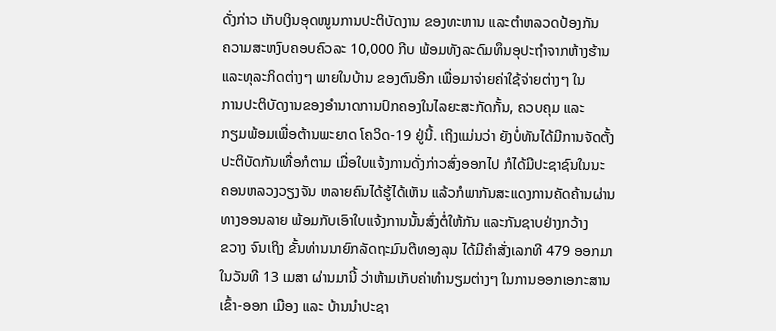ດັ່ງກ່າວ ເກັບເງິນອຸດໜູນການປະຕິບັດງານ ຂອງທະຫານ ແລະຕໍາຫລວດປ້ອງກັນ
ຄວາມສະຫງົບຄອບຄົວລະ 10,000 ກີບ ພ້ອມທັງລະດົມທຶນອຸປະຖໍາຈາກຫ້າງຮ້ານ
ແລະທຸລະກິດຕ່າງໆ ພາຍໃນບ້ານ ຂອງຕົນອີກ ເພື່ອມາຈ່າຍຄ່າໃຊ້ຈ່າຍຕ່າງໆ ໃນ
ການປະຕິບັດງານຂອງອໍານາດການປົກຄອງໃນໄລຍະສະກັດກັ້ນ, ຄວບຄຸມ ແລະ
ກຽມພ້ອມເພື່ອຕ້ານພະຍາດ ໂຄວິດ-19 ຢູ່ນີ້. ເຖິງແມ່ນວ່າ ຍັງບໍ່ທັນໄດ້ມີການຈັດຕັ້ງ
ປະຕິບັດກັນເທື່ອກໍຕາມ ເມື່ອໃບແຈ້ງການດັ່ງກ່າວສົ່ງອອກໄປ ກໍໄດ້ມີປະຊາຊົນໃນນະ
ຄອນຫລວງວຽງຈັນ ຫລາຍຄົນໄດ້ຮູ້ໄດ້ເຫັນ ແລ້ວກໍພາກັນສະແດງການຄັດຄ້ານຜ່ານ
ທາງອອນລາຍ ພ້ອມກັບເອົາໃບແຈ້ງການນັ້ນສົ່ງຕໍ່ໃຫ້ກັນ ແລະກັນຊາບຢ່າງກວ້າງ
ຂວາງ ຈົນເຖິງ ຂັ້ນທ່ານນາຍົກລັດຖະມົນຕີທອງລຸນ ໄດ້ມີຄໍາສັ່ງເລກທີ 479 ອອກມາ
ໃນວັນທີ 13 ເມສາ ຜ່ານມານີ້ ວ່າຫ້າມເກັບຄ່າທໍານຽມຕ່າງໆ ໃນການອອກເອກະສານ
ເຂົ້າ-ອອກ ເມືອງ ແລະ ບ້ານນໍາປະຊາ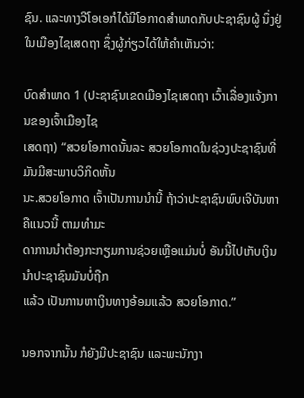ຊົນ. ແລະທາງວີໂອເອກໍໄດ້ມີໂອກາດສໍາພາດກັບປະຊາຊົນຜູ້ ນຶ່ງຢູ່ໃນເມືອງໄຊເສດຖາ ຊຶ່ງຜູ້ກ່ຽວໄດ້ໃຫ້ຄໍາເຫັນວ່າ:

ບົດສໍາພາດ 1 (ປະຊາຊົນເຂດເມືອງໄຊເສດຖາ ເວົ້າເລື່ອງແຈ້ງການຂອງເຈົ້າເມືອງໄຊ
ເສດຖາ) “ສວຍໂອກາດນັ້ນລະ ສວຍໂອກາດໃນຊ່ວງປະຊາຊົນທີ່ມັນມີສະພາບວິກິດຫັ້ນ
ນະ.ສວຍໂອກາດ ເຈົ້າເປັນການນໍານີ້ ຖ້າວ່າປະຊາຊົນພົບເຈີບັນຫາຄືແນວນີ້ ຕາມທໍາມະ
ດາການນໍາຕ້ອງກະກຽມການຊ່ວຍເຫຼືອແມ່ນບໍ່ ອັນນີ້ໄປເກັບເງິນນໍາປະຊາຊົນມັນບໍ່ຖືກ
ແລ້ວ ເປັນການຫາເງິນທາງອ້ອມແລ້ວ ສວຍໂອກາດ.”

ນອກຈາກນັ້ນ ກໍຍັງມີປະຊາຊົນ ແລະພະນັກງາ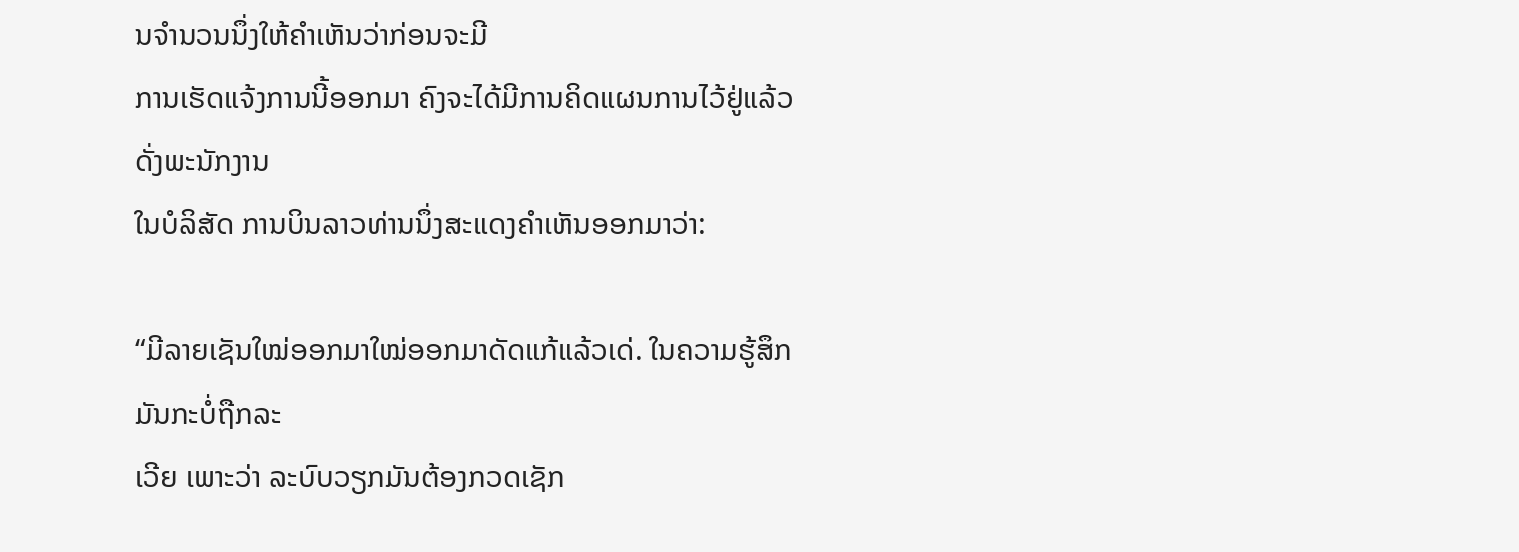ນຈໍານວນນຶ່ງໃຫ້ຄໍາເຫັນວ່າກ່ອນຈະມີ
ການເຮັດແຈ້ງການນີ້ອອກມາ ຄົງຈະໄດ້ມີການຄິດແຜນການໄວ້ຢູ່ແລ້ວ ດັ່ງພະນັກງານ
ໃນບໍລິສັດ ການບິນລາວທ່ານນຶ່ງສະແດງຄໍາເຫັນອອກມາວ່າ:

“ມີລາຍເຊັນໃໝ່ອອກມາໃໝ່ອອກມາດັດແກ້ແລ້ວເດ່. ໃນຄວາມຮູ້ສຶກມັນກະບໍ່ຖືກລະ
ເວີຍ ເພາະວ່າ ລະບົບວຽກມັນຕ້ອງກວດເຊັກ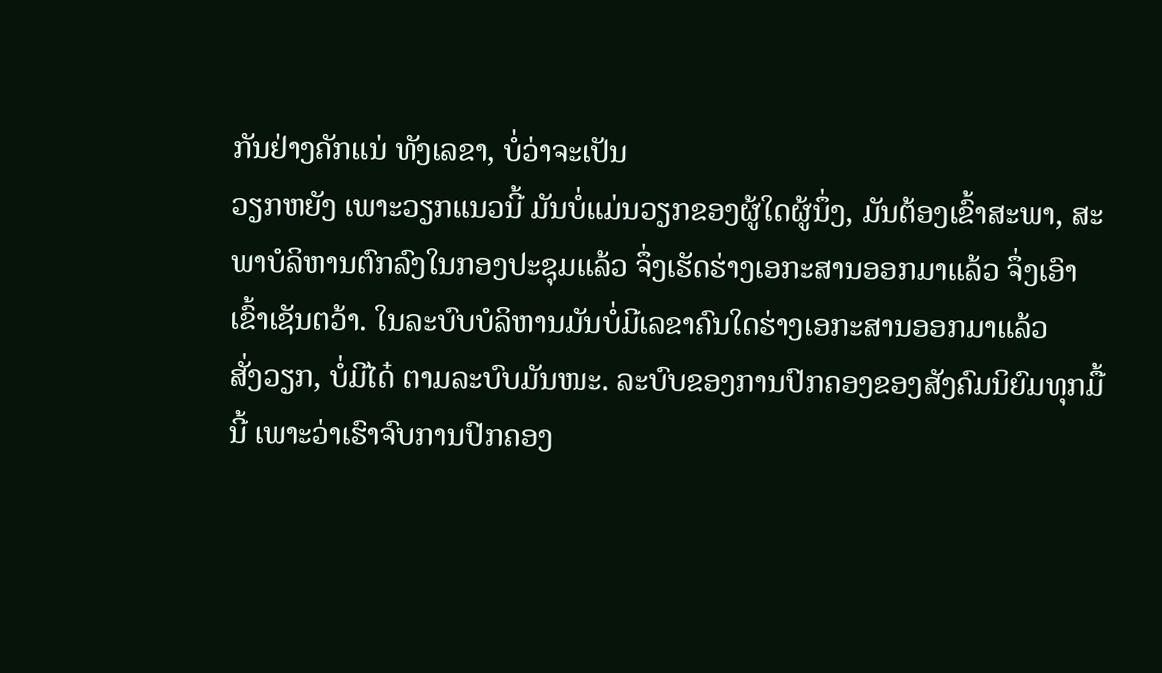ກັນຢ່າງຄັກແນ່ ທັງເລຂາ, ບໍ່ວ່າຈະເປັນ
ວຽກຫຍັງ ເພາະວຽກແນວນີ້ ມັນບໍ່ແມ່ນວຽກຂອງຜູ້ໃດຜູ້ນຶ່ງ, ມັນຕ້ອງເຂົ້າສະພາ, ສະ
ພາບໍລິຫານຕົກລົງໃນກອງປະຊຸມແລ້ວ ຈຶ່ງເຮັດຮ່າງເອກະສານອອກມາແລ້ວ ຈຶ່ງເອົາ
ເຂົ້າເຊັນຕວ້າ. ໃນລະບົບບໍລິຫານມັນບໍ່ມີເລຂາຄົນໃດຮ່າງເອກະສານອອກມາແລ້ວ
ສັ່ງວຽກ, ບໍ່ມີໄດ໋ ຕາມລະບົບມັນໜະ. ລະບົບຂອງການປົກຄອງຂອງສັງຄົມນິຍົມທຸກມື້
ນີ້ ເພາະວ່າເຮົາຈົບການປົກຄອງ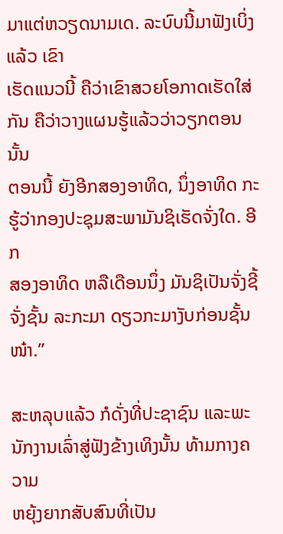ມາແຕ່ຫວຽດນາມເດ. ລະບົບນີ້ມາຟັງເບິ່ງແລ້ວ ເຂົາ
ເຮັດແນວນີ້ ຄືວ່າເຂົາສວຍໂອກາດເຮັດໃສ່ກັນ ຄືວ່າວາງແຜນຮູ້ແລ້ວວ່າວຽກຕອນນັ້ນ
ຕອນນີ້ ຍັງອີກສອງອາທິດ, ນຶ່ງອາທິດ ກະຮູ້ວ່າກອງປະຊຸມສະພາມັນຊິເຮັດຈັ່ງໃດ. ອີກ
ສອງອາທິດ ຫລືເດືອນນຶ່ງ ມັນຊິເປັນຈັ່ງຊີ້ ຈັ່ງຊັ້ນ ລະກະມາ ດຽວກະມາງັບກ່ອນຊັ້ນໜ໋າ.”

ສະຫລຸບແລ້ວ ກໍດັ່ງທີ່ປະຊາຊົນ ແລະພະນັກງານເລົ່າສູ່ຟັງຂ້າງເທິງນັ້ນ ທ້າມກາງຄວາມ
ຫຍຸ້ງຍາກສັບສົນທີ່ເປັນ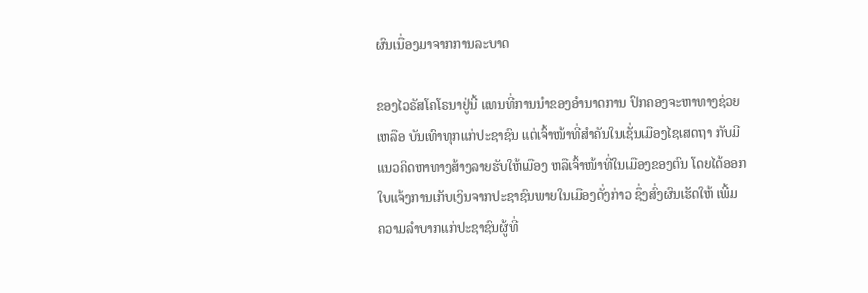ຜົນເນື່ອງມາຈາກການລະບາດ

ຂອງໄວຣັສໂຄໂຣນາຢູ່ນີ້ ແທນທີ່ການນໍາຂອງອໍານາດການ ປົກຄອງຈະຫາທາງຊ່ວຍ
ເຫລືອ ບັນເທົາທຸກແກ່ປະຊາຊົນ ແຕ່ເຈົ້າໜ້າທີ່ສໍາຄັນໃນເຊັ່ນເມືອງໄຊເສດຖາ ກັບມີ
ແນວຄິດຫາທາງສ້າງລາຍຮັບໃຫ້ເມືອງ ຫລືເຈົ້າໜ້າທີ່ໃນເມືອງຂອງຕົນ ໂດຍໄດ້ອອກ
ໃບແຈ້ງການເກັບເງິນຈາກປະຊາຊົນພາຍໃນເມືອງດັ່ງກ່າວ ຊຶ່ງສົ່ງຜົນເຮັດໃຫ້ ເພີ້ມ
ຄວາມລໍາບາກແກ່ປະຊາຊົນຜູ້ທີ່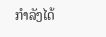ກໍາລັງໄດ້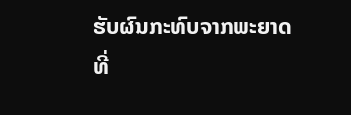ຮັບຜົນກະທົບຈາກພະຍາດ ທີ່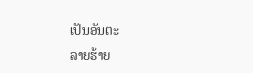ເປັນອັນຕະ
ລາຍຮ້າຍ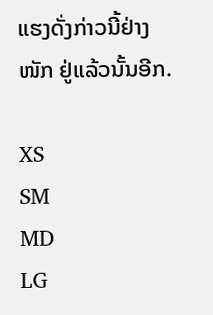ແຮງດັ່ງກ່າວນີ້ຢ່າງໜັກ ຢູ່ແລ້ວນັ້ນອີກ.

XS
SM
MD
LG